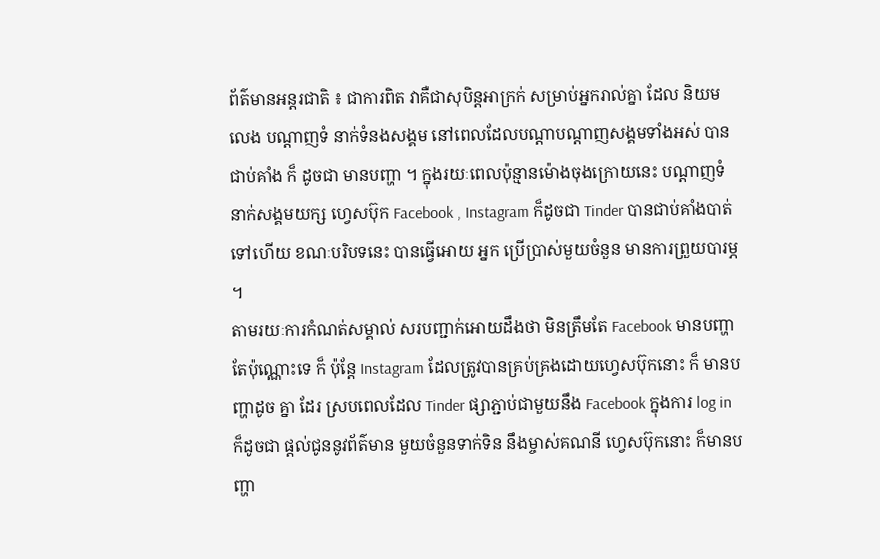ព័ត៌មានអន្តរជាតិ ៖ ជាការពិត វាគឺជាសុបិន្តអាក្រក់ សម្រាប់អ្នករាល់គ្នា ដែល និយមលេង បណ្តាញទំ នាក់ទំនងសង្គម នៅពេលដែលបណ្តាបណ្តាញសង្គមទាំងអស់ បានជាប់គាំង ក៏ ដូចជា មានបញ្ហា ។ ក្នុងរយៈពេលប៉ុន្មានម៉ោងចុងក្រោយនេះ បណ្តាញទំនាក់សង្គមយក្ស ហ្វេសប៊ុក Facebook , Instagram ក៏ដូចជា Tinder បានជាប់គាំងបាត់ទៅហើយ ខណៈបរិបទនេះ បានធ្វើអោយ អ្នក ប្រើប្រាស់មួយចំនួន មានការព្រួយបារម្ភ ។
តាមរយៈការកំណត់សម្គាល់ សរបញ្ជាក់អោយដឹងថា មិនត្រឹមតែ Facebook មានបញ្ហាតែប៉ុណ្ណោះទេ ក៏ ប៉ុន្តែ Instagram ដែលត្រូវបានគ្រប់គ្រងដោយហ្វេសប៊ុកនោះ ក៏ មានបញ្ហាដូច គ្នា ដែរ ស្របពេលដែល Tinder ផ្សាភ្ជាប់ជាមួយនឹង Facebook ក្នុងការ log in ក៏ដូចជា ផ្តល់ជូននូវព័ត៌មាន មួយចំនួនទាក់ទិន នឹងម្ចាស់គណនី ហ្វេសប៊ុកនោះ ក៏មានបញ្ហា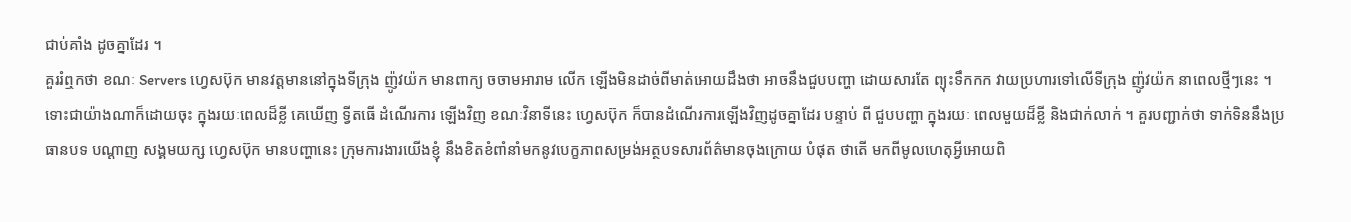ជាប់គាំង ដូចគ្នាដែរ ។
គួររំឮកថា ខណៈ Servers ហ្វេសប៊ុក មានវត្តមាននៅក្នុងទីក្រុង ញ៉ូវយ៉ក មានពាក្យ ចចាមអារាម លើក ឡើងមិនដាច់ពីមាត់អោយដឹងថា អាចនឹងជួបបញ្ហា ដោយសារតែ ព្យុះទឹកកក វាយប្រហារទៅលើទីក្រុង ញ៉ូវយ៉ក នាពេលថ្មីៗនេះ ។ ទោះជាយ៉ាងណាក៏ដោយចុះ ក្នុងរយៈពេលដ៏ខ្លី គេឃើញ ទ្វីតធើ ដំណើរការ ឡើងវិញ ខណៈវិនាទីនេះ ហ្វេសប៊ុក ក៏បានដំណើរការឡើងវិញដូចគ្នាដែរ បន្ទាប់ ពី ជួបបញ្ហា ក្នុងរយៈ ពេលមួយដ៏ខ្លី និងជាក់លាក់ ។ គួរបញ្ជាក់ថា ទាក់ទិននឹងប្រធានបទ បណ្តាញ សង្គមយក្ស ហ្វេសប៊ុក មានបញ្ហានេះ ក្រុមការងារយើងខ្ញុំ នឹងខិតខំពាំនាំមកនូវបេក្ខភាពសម្រង់អត្ថបទសារព័ត៌មានចុងក្រោយ បំផុត ថាតើ មកពីមូលហេតុអ្វីអោយពិ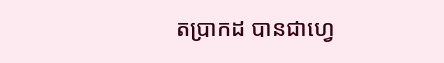តប្រាកដ បានជាហ្វេ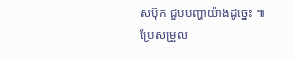សប៊ុក ជួបបញ្ហាយ៉ាងដូច្នេះ ៕
ប្រែសម្រួល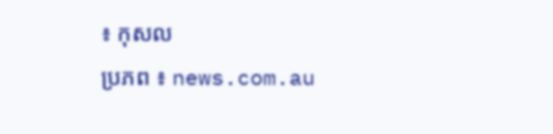៖ កុសល
ប្រភព ៖ news.com.au